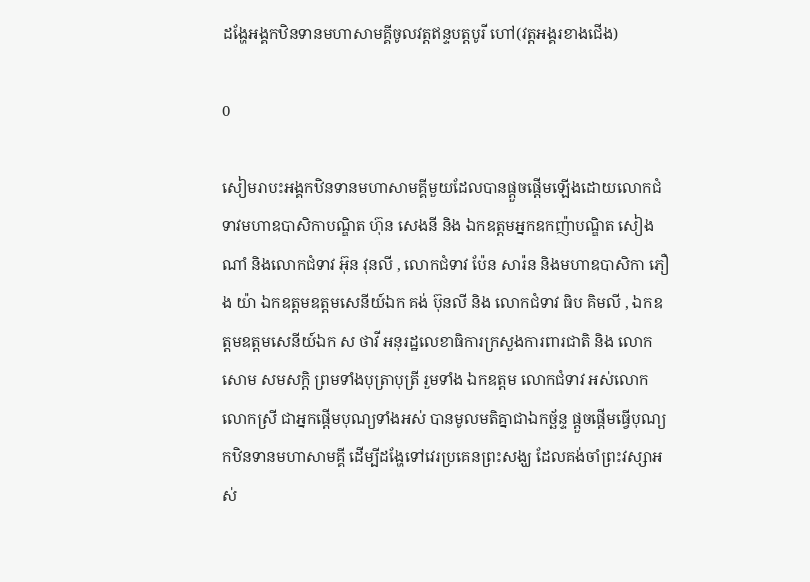ដង្ហែអង្គកឋិនទានមហាសាមគ្គីចូលវត្តឥន្ទបត្តបូរី ហៅ(វត្តអង្គរខាងជើង)

0

សៀមរាបះអង្គកឋិនទានមហាសាមគ្គីមួយដែលបានផ្តួចផ្តើមឡើងដោយលោកជំទាវមហាឧបាសិកាបណ្ឌិត ហ៊ុន សេងនី និង ឯកឧត្តមអ្នកឧកញ៉ាបណ្ឌិត សៀង ណាំ និងលោកជំទាវ អ៊ុន វុនលី , លោកជំទាវ ប៉ែន សារ៉ន និងមហាឧបាសិកា ភឿង យ៉ា ឯកឧត្តមឧត្តមសេនីយ៍ឯក គង់ ប៊ុនលី និង លោកជំទាវ ធិប គិមលី , ឯកឧត្តមឧត្តមសេនីយ៍ឯក ស ថាវី អនុរដ្ឋលេខាធិការក្រសួងការពារជាតិ និង លោក សោម សមសក្តិ ព្រមទាំងបុត្រាបុត្រី រួមទាំង ឯកឧត្តម លោកជំទាវ អស់លោក លោកស្រី ជាអ្នកផ្តើមបុណ្យទាំងអស់ បានមូលមតិគ្នាជាឯកច្ឆ័ន្ទ ផ្តួចផ្តើមធ្វើបុណ្យកឋិនទានមហាសាមគ្គី ដើម្បីដង្ហែទៅវេរប្រគេនព្រះសង្ឃ ដែលគង់ចាំព្រះវស្សាអស់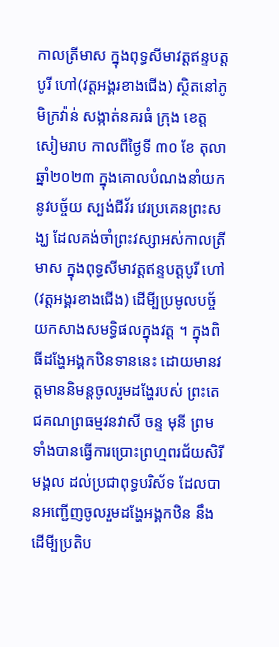កាលត្រីមាស ក្នុងពុទ្ធសីមាវត្តឥន្ទបត្តបូរី ហៅ(វត្តអង្គរខាងជើង) ស្ថិតនៅភូមិក្រវ៉ាន់ សង្កាត់នគរធំ ក្រុង ខេត្តសៀមរាប កាលពីថ្ងៃទី ៣០ ខែ តុលា ឆ្នាំ២០២៣ ក្នុងគោលបំណងនាំយកនូវបច្ច័យ ស្បង់ជីវ័រ វេរប្រគេនព្រះសង្ឃ ដែលគង់ចាំព្រះវស្សាអស់កាលត្រីមាស ក្នុងពុទ្ធសីមាវត្តឥន្ទបត្តបូរី ហៅ (វត្តអង្គរខាងជើង) ដើមី្បប្រមូលបច្ច័យកសាងសមទ្ធិផលក្នុងវត្ត ។ ក្នុងពិធីដង្ហែអង្គកឋិនទាននេះ ដោយមានវត្តមាននិមន្តចូលរួមដង្ហែរបស់ ព្រះតេជគណព្រធម្មវនវាសី ចន្ទ មុនី ព្រមទាំងបានធ្វើការប្រោះព្រហ្មពរជ័យសិរីមង្គល ដល់ប្រជាពុទ្ធបរិស័ទ ដែលបានអញ្ជើញចូលរួមដង្ហែអង្គកឋិន នឹង ដើមី្បប្រតិប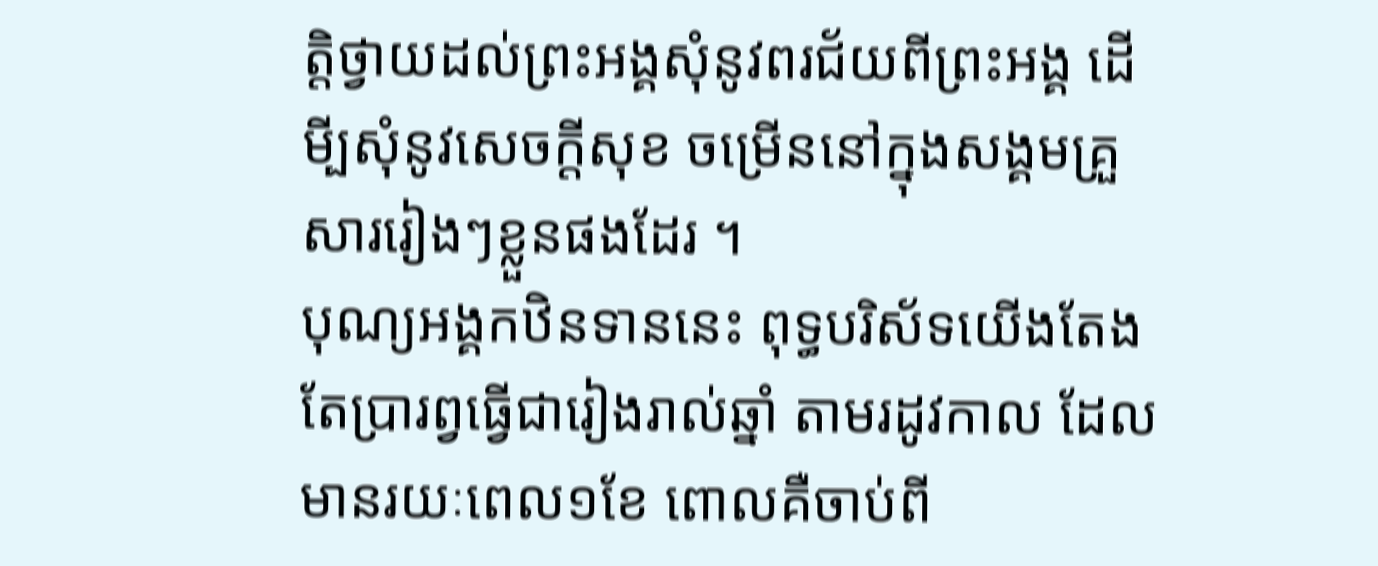ត្តិថ្វាយដល់ព្រះអង្គសុំនូវពរជ័យពីព្រះអង្គ ដើមី្បសុំនូវសេចក្តីសុខ ចម្រើននៅក្នុងសង្គមគ្រួសាររៀងៗខ្លួនផងដែរ ។
បុណ្យអង្គកឋិនទាននេះ ពុទ្ធបរិស័ទយើងតែងតែប្រារព្វធ្វើជារៀងរាល់ឆ្នាំ តាមរដូវកាល ដែលមានរយៈពេល១ខែ ពោលគឺចាប់ពី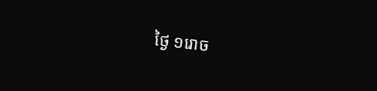ថ្ងៃ ១រោច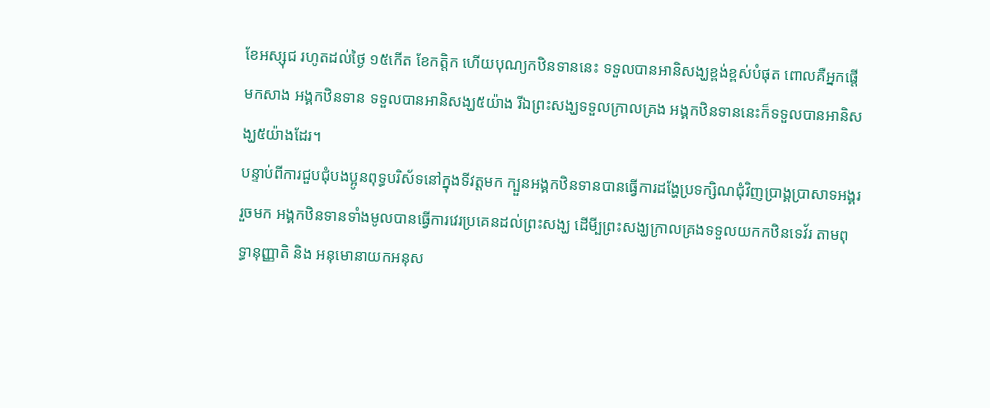ខែអស្សុជ រហូតដល់ថ្ងៃ ១៥កើត ខែកត្តិក ហើយបុណ្យកឋិនទាននេះ ទទួលបានអានិសង្ឃខ្ពង់ខ្ពស់បំផុត ពោលគឺអ្នកផ្តើមកសាង អង្គកឋិនទាន ទទួលបានអានិសង្ឃ៥យ៉ាង រីឯព្រះសង្ឃទទួលក្រាលគ្រង អង្គកឋិនទាននេះក៏ទទួលបានអានិសង្ឃ៥យ៉ាងដែរ។
បន្ទាប់ពីការជួបជុំបងប្អូនពុទ្ធបរិស័ទនៅក្នុងទីវត្តមក ក្បួនអង្គកឋិនទានបានធ្វើការដង្ហែប្រទក្សិណជុំវិញប្រាង្គប្រាសាទអង្គររួចមក អង្គកឋិនទានទាំងមូលបានធ្វើការវេរប្រគេនដល់ព្រះសង្ឃ ដើមី្បព្រះសង្ឃក្រាលគ្រងទទួលយកកឋិនទេវ័រ តាមពុទ្ធានុញ្ញាតិ និង អនុមោនាយកអនុស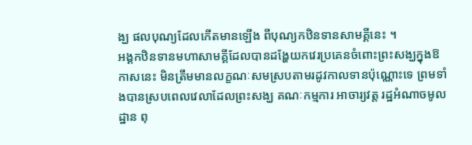ង្ឃ ផលបុណ្យដែលកើតមានឡើង ពីបុណ្យកឋិនទានសាមគ្គីនេះ ។
អង្គកឋិនទានមហាសាមគ្គីដែលបានដង្ហែយកវេរប្រគេនចំពោះព្រះសង្ឃក្នុងឱកាសនេះ មិនត្រឹមមានលក្ខណៈសមស្របតាមរដូវកាលទានប៉ុណ្ណោះទេ ព្រមទាំងបានស្របពេលវេលាដែលព្រះសង្ឃ គណៈកម្មការ អាចារ្យវត្ត រដ្ឋអំណាចមូលដ្ឋាន ពុ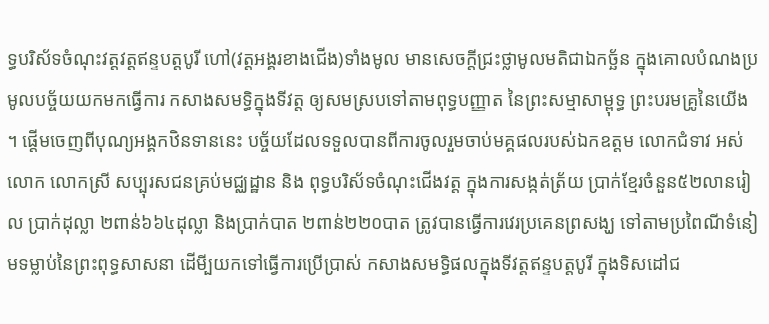ទ្ធបរិស័ទចំណុះវត្តវត្តឥន្ទបត្តបូរី ហៅ(វត្តអង្គរខាងជើង)ទាំងមូល មានសេចក្តីជ្រះថ្លាមូលមតិជាឯកច្ឆ័ន ក្នុងគោលបំណងប្រមូលបច្ច័យយកមកធ្វើការ កសាងសមទ្ធិក្នុងទីវត្ត ឲ្យសមស្របទៅតាមពុទ្ធបញ្ញាត នៃព្រះសម្មាសាម្ពុទ្ធ ព្រះបរមគ្រូនៃយើង ។ ផ្តើមចេញពីបុណ្យអង្គកឋិនទាននេះ បច្ច័យដែលទទួលបានពីការចូលរួមចាប់មគ្គផលរបស់ឯកឧត្តម លោកជំទាវ អស់លោក លោកស្រី សប្បុរសជនគ្រប់មជ្ឈដ្ឋាន និង ពុទ្ធបរិស័ទចំណុះជើងវត្ត ក្នុងការសង្កត់ត្រ័យ ប្រាក់ខ្មែរចំនួន៥២លានរៀល ប្រាក់ដុល្លា ២ពាន់៦៦៤ដុល្លា និងប្រាក់បាត ២ពាន់២២០បាត ត្រូវបានធ្វើការវេរប្រគេនព្រសង្ឃ ទៅតាមប្រពៃណីទំនៀមទម្លាប់នៃព្រះពុទ្ធសាសនា ដើមី្បយកទៅធ្វើការប្រើប្រាស់ កសាងសមទ្ធិផលក្នុងទីវត្តឥន្ទបត្តបូរី ក្នុងទិសដៅជ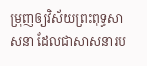ម្រុញឲ្យវិស័យព្រះពុទ្ធសាសនា ដែលជាសាសនារប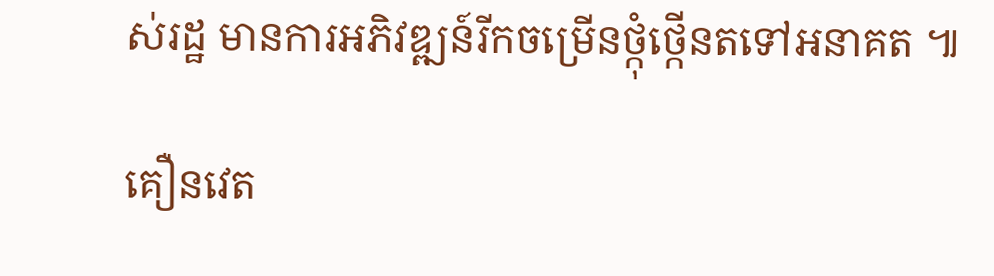ស់រដ្ឋ មានការអភិវឌ្ឍន៍រីកចម្រើនថ្កុំថ្កើនតទៅអនាគត ៕

គឿនវេត